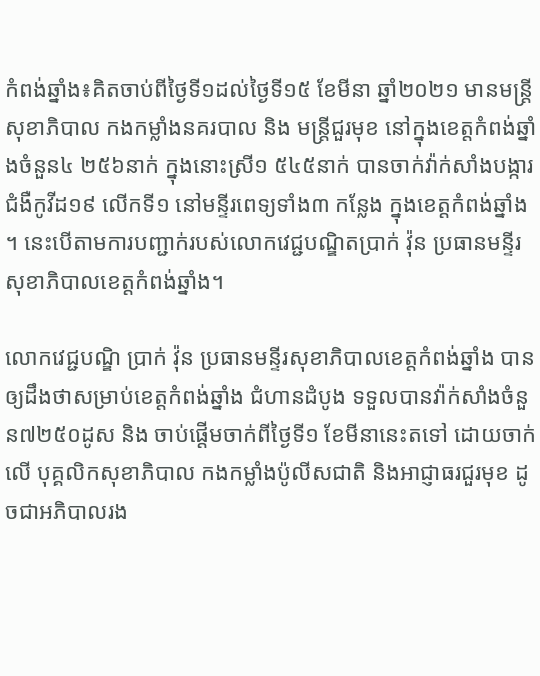កំពង់ឆ្នាំង៖គិតចាប់ពីថ្ងៃទី១ដល់ថ្ងៃទី១៥ ខែមីនា ឆ្នាំ២០២១ មានមន្ត្រីសុខាភិបាល កងកម្លាំងនគរបាល និង មន្ត្រីជួរមុខ នៅក្នុងខេត្តកំពង់ឆ្នាំងចំនួន៤ ២៥៦នាក់ ក្នុងនោះស្រី១ ៥៤៥នាក់ បានចាក់វ៉ាក់សាំងបង្ការជំងឺកូវីដ១៩ លើកទី១ នៅមន្ទីរពេទ្យទាំង៣ កន្លែង ក្នុងខេត្តកំពង់ឆ្នាំង ។ នេះបើតាមការបញ្ជាក់របស់លោកវេជ្ជបណ្ឌិតប្រាក់ វ៉ុន ប្រធានមន្ទីរសុខាភិបាលខេត្តកំពង់ឆ្នាំង។

លោកវេជ្ជបណ្ឌិ ប្រាក់ វ៉ុន ប្រធានមន្ទីរសុខាភិបាលខេត្តកំពង់ឆ្នាំង បានឲ្យដឹងថាសម្រាប់ខេត្តកំពង់ឆ្នាំង ជំហានដំបូង ទទួលបានវ៉ាក់សាំងចំនួន៧២៥០ដូស និង ចាប់ផ្តើមចាក់ពីថ្ងៃទី១ ខែមីនានេះតទៅ ដោយចាក់លើ បុគ្គលិកសុខាភិបាល កងកម្លាំងប៉ូលីសជាតិ និងអាជ្ញាធរជួរមុខ ដូចជាអភិបាលរង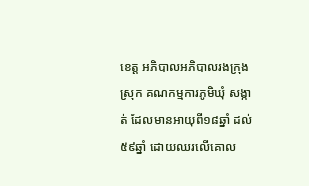ខេត្ត អភិបាលអភិបាលរងក្រុង ស្រុក គណកម្មការភូមិឃុំ សង្កាត់ ដែលមានអាយុពី១៨ឆ្នាំ ដល់ ៥៩ឆ្នាំ ដោយឈរលើគោល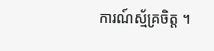ការណ៍ស្ម័គ្រចិត្ត ។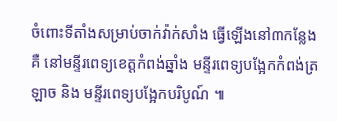ចំពោះទីតាំងសម្រាប់ចាក់វ៉ាក់សាំង ធ្វើឡើងនៅ៣កន្លែង គឺ នៅមន្ទីរពេទ្យខេត្តកំពង់ឆ្នាំង មន្ទីរពេទ្យបង្អែកកំពង់ត្រឡាច និង មន្ទីរពេទ្យបង្អែកបរិបូណ៍ ៕